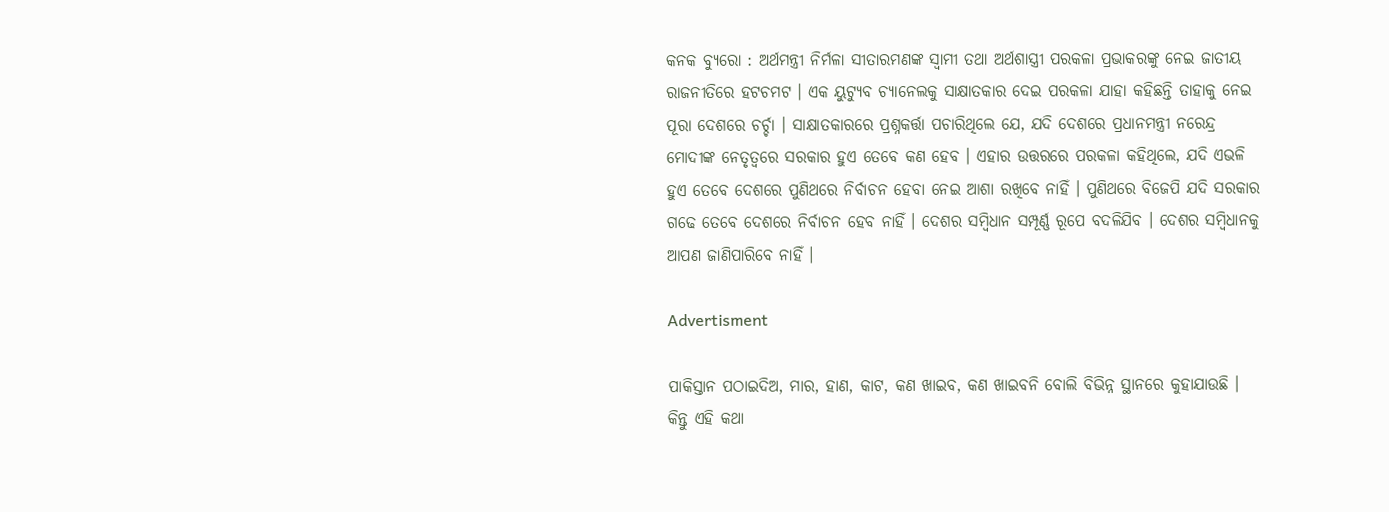କନକ ବ୍ୟୁରୋ : ଅର୍ଥମନ୍ତ୍ରୀ ନିର୍ମଳା ସୀତାରମଣଙ୍କ ସ୍ୱାମୀ ତଥା ଅର୍ଥଶାସ୍ତ୍ରୀ ପରକଳା ପ୍ରଭାକରଙ୍କୁ ନେଇ ଜାତୀୟ ରାଜନୀତିରେ ହଟଚମଟ । ଏକ ୟୁଟ୍ୟୁବ ଚ୍ୟାନେଲକୁ ସାକ୍ଷାତକାର ଦେଇ ପରକଳା ଯାହା କହିଛନ୍ତି ତାହାକୁ ନେଇ ପୂରା ଦେଶରେ ଚର୍ଚ୍ଚା । ସାକ୍ଷାତକାରରେ ପ୍ରଶ୍ନକର୍ତ୍ତା ପଚାରିଥିଲେ ଯେ, ଯଦି ଦେଶରେ ପ୍ରଧାନମନ୍ତ୍ରୀ ନରେନ୍ଦ୍ର ମୋଦୀଙ୍କ ନେତୃତ୍ୱରେ ସରକାର ହୁଏ ତେବେ କଣ ହେବ । ଏହାର ଉତ୍ତରରେ ପରକଳା କହିଥିଲେ, ଯଦି ଏଭଳି ହୁଏ ତେବେ ଦେଶରେ ପୁଣିଥରେ ନିର୍ବାଚନ ହେବା ନେଇ ଆଶା ରଖିବେ ନାହିଁ । ପୁଣିଥରେ ବିଜେପି ଯଦି ସରକାର ଗଢେ ତେବେ ଦେଶରେ ନିର୍ବାଚନ ହେବ ନାହିଁ । ଦେଶର ସମ୍ବିଧାନ ସମ୍ପୂର୍ଣ୍ଣ ରୂପେ ବଦଳିଯିବ । ଦେଶର ସମ୍ବିଧାନକୁ ଆପଣ ଜାଣିପାରିବେ ନାହିଁ ।

Advertisment

ପାକିସ୍ତାନ ପଠାଇଦିଅ, ମାର, ହାଣ, କାଟ, କଣ ଖାଇବ, କଣ ଖାଇବନି ବୋଲି ବିଭିନ୍ନ ସ୍ଥାନରେ କୁହାଯାଉଛି । କିନ୍ତୁ ଏହି କଥା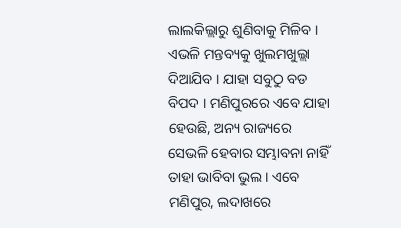ଲାଲକିଲ୍ଲାରୁ ଶୁଣିବାକୁ ମିଳିବ । ଏଭଳି ମନ୍ତବ୍ୟକୁ ଖୁଲମଖୁଲ୍ଲା ଦିଆଯିବ । ଯାହା ସବୁଠୁ ବଡ ବିପଦ । ମଣିପୁରରେ ଏବେ ଯାହା ହେଉଛି, ଅନ୍ୟ ରାଜ୍ୟରେ ସେଭଳି ହେବାର ସମ୍ଭାବନା ନାହିଁ ତାହା ଭାବିବା ଭୁଲ । ଏବେ ମଣିପୁର, ଲଦାଖରେ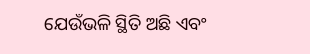ଯେଉଁଭଳି ସ୍ଥିତି ଅଛି ଏବଂ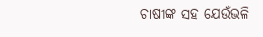ଚାଷୀଙ୍କ ସହ ଯେଉଁଭଳି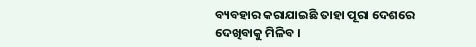ବ୍ୟବହାର କରାଯାଇଛି ତାହା ପୂରା ଦେଶରେ ଦେଖିବାକୁ ମିଳିବ ।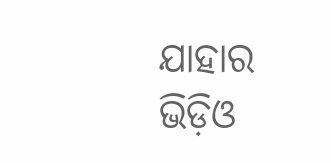ଯାହାର ଭିଡ଼ିଓ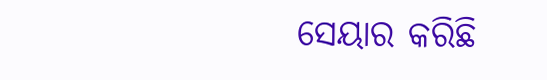ସେୟାର କରିଛି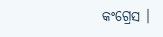କଂଗ୍ରେସ ।